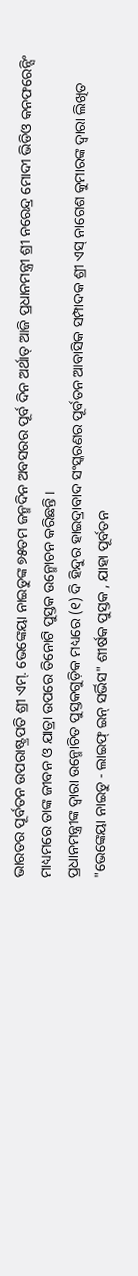ଭାରତର ପୂର୍ବତନ ଉପରାଷ୍ଟ୍ରପତି ଶ୍ରୀ ଏମ୍. ଭେଙ୍କେୟା ନାଇଡୁଙ୍କ ୭୫ତମ ଜନ୍ମଦିନ ଅବସରର ପୂର୍ବ ଦିନ ଅର୍ଥାତ୍ ଆଜି ପ୍ରଧାନମନ୍ତ୍ରୀ ଶ୍ରୀ ନରେନ୍ଦ୍ର ମୋଦୀ ଭିଡିଓ କନଫରେନ୍ସିଂ ମାଧ୍ୟମରେ ତାଙ୍କ ଜୀବନ ଓ ଯାତ୍ରା ଉପରେ ତିନୋଟି ପୁସ୍ତକ ଉନ୍ମୋଚନ କରିଛନ୍ତି ।
ପ୍ରଧାନମନ୍ତ୍ରୀଙ୍କ ଦ୍ୱାରା ଉନ୍ମୋଚିତ ପୁସ୍ତକଗୁଡ଼ିକ ମଧ୍ୟରେ (୧) ଦି ହିନ୍ଦୁର ହାଇଦ୍ରାବାଦ ସଂସ୍କରଣର ପୂର୍ବତନ ଆବାସିକ ସମ୍ପାଦକ ଶ୍ରୀ ଏସ୍ ନାଗେଶ କୁମାରଙ୍କ ଦ୍ୱାରା ଲିଖିତ "ଭେଙ୍କେୟା ନାଇଡୁ - ଲାଇଫ୍ ଇନ୍ ସର୍ଭିସ" ଶୀର୍ଷକ ପୁସ୍ତକ , ଯାହା ପୂର୍ବତନ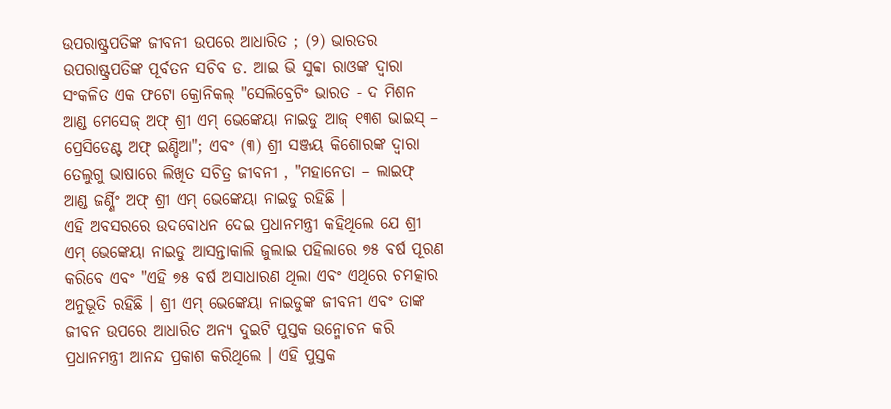ଉପରାଷ୍ଟ୍ରପତିଙ୍କ ଜୀବନୀ ଉପରେ ଆଧାରିତ ; (୨) ଭାରତର ଉପରାଷ୍ଟ୍ରପତିଙ୍କ ପୂର୍ବତନ ସଚିବ ଡ. ଆଇ ଭି ସୁବ୍ବା ରାଓଙ୍କ ଦ୍ୱାରା ସଂକଳିତ ଏକ ଫଟୋ କ୍ରୋନିକଲ୍ "ସେଲିବ୍ରେଟିଂ ଭାରତ - ଦ ମିଶନ ଆଣ୍ଡ ମେସେଜ୍ ଅଫ୍ ଶ୍ରୀ ଏମ୍ ଭେଙ୍କେୟା ନାଇଡୁ ଆଜ୍ ୧୩ଶ ଭାଇସ୍ – ପ୍ରେସିଡେଣ୍ଟ ଅଫ୍ ଇଣ୍ଡିଆ"; ଏବଂ (୩) ଶ୍ରୀ ସଞ୍ଜୟ କିଶୋରଙ୍କ ଦ୍ୱାରା ତେଲୁଗୁ ଭାଷାରେ ଲିଖିତ ସଚିତ୍ର ଜୀବନୀ , "ମହାନେତା – ଲାଇଫ୍ ଆଣ୍ଡ ଜର୍ଣ୍ଣିଂ ଅଫ୍ ଶ୍ରୀ ଏମ୍ ଭେଙ୍କେୟା ନାଇଡୁ ରହିଛି ।
ଏହି ଅବସରରେ ଉଦବୋଧନ ଦେଇ ପ୍ରଧାନମନ୍ତ୍ରୀ କହିଥିଲେ ଯେ ଶ୍ରୀ ଏମ୍ ଭେଙ୍କେୟା ନାଇଡୁ ଆସନ୍ତାକାଲି ଜୁଲାଇ ପହିଲାରେ ୭୫ ବର୍ଷ ପୂରଣ କରିବେ ଏବଂ "ଏହି ୭୫ ବର୍ଷ ଅସାଧାରଣ ଥିଲା ଏବଂ ଏଥିରେ ଚମତ୍କାର ଅନୁଭୂତି ରହିଛି । ଶ୍ରୀ ଏମ୍ ଭେଙ୍କେୟା ନାଇଡୁଙ୍କ ଜୀବନୀ ଏବଂ ତାଙ୍କ ଜୀବନ ଉପରେ ଆଧାରିତ ଅନ୍ୟ ଦୁଇଟି ପୁସ୍ତକ ଉନ୍ମୋଚନ କରି ପ୍ରଧାନମନ୍ତ୍ରୀ ଆନନ୍ଦ ପ୍ରକାଶ କରିଥିଲେ । ଏହି ପୁସ୍ତକ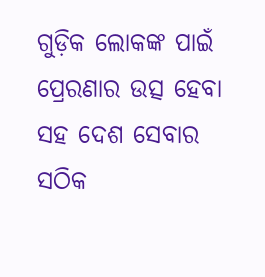ଗୁଡ଼ିକ ଲୋକଙ୍କ ପାଇଁ ପ୍ରେରଣାର ଉତ୍ସ ହେବା ସହ ଦେଶ ସେବାର ସଠିକ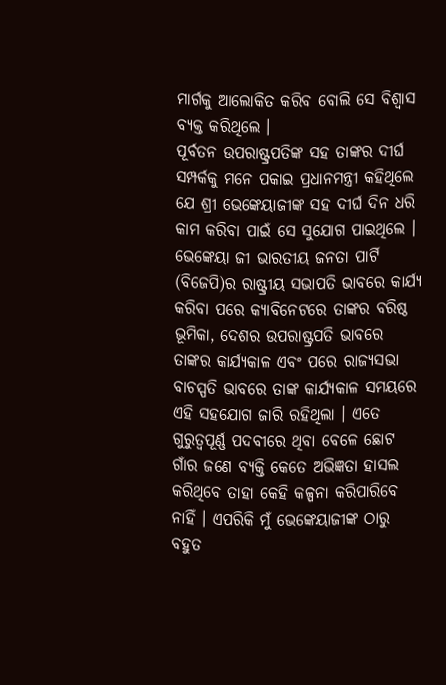ମାର୍ଗକୁ ଆଲୋକିତ କରିବ ବୋଲି ସେ ବିଶ୍ୱାସ ବ୍ୟକ୍ତ କରିଥିଲେ ।
ପୂର୍ବତନ ଉପରାଷ୍ଟ୍ରପତିଙ୍କ ସହ ତାଙ୍କର ଦୀର୍ଘ ସମ୍ପର୍କକୁ ମନେ ପକାଇ ପ୍ରଧାନମନ୍ତ୍ରୀ କହିଥିଲେ ଯେ ଶ୍ରୀ ଭେଙ୍କେୟାଜୀଙ୍କ ସହ ଦୀର୍ଘ ଦିନ ଧରି କାମ କରିବା ପାଇଁ ସେ ସୁଯୋଗ ପାଇଥିଲେ । ଭେଙ୍କେୟା ଜୀ ଭାରତୀୟ ଜନତା ପାର୍ଟି (ବିଜେପି)ର ରାଷ୍ଟ୍ରୀୟ ସଭାପତି ଭାବରେ କାର୍ଯ୍ୟ କରିବା ପରେ କ୍ୟାବିନେଟରେ ତାଙ୍କର ବରିଷ୍ଠ ଭୂମିକା, ଦେଶର ଉପରାଷ୍ଟ୍ରପତି ଭାବରେ ତାଙ୍କର କାର୍ଯ୍ୟକାଳ ଏବଂ ପରେ ରାଜ୍ୟସଭା ବାଚସ୍ପତି ଭାବରେ ତାଙ୍କ କାର୍ଯ୍ୟକାଳ ସମୟରେ ଏହି ସହଯୋଗ ଜାରି ରହିଥିଲା । ଏତେ ଗୁରୁତ୍ୱପୂର୍ଣ୍ଣ ପଦବୀରେ ଥିବା ବେଳେ ଛୋଟ ଗାଁର ଜଣେ ବ୍ୟକ୍ତି କେତେ ଅଭିଜ୍ଞତା ହାସଲ କରିଥିବେ ତାହା କେହି କଳ୍ପନା କରିପାରିବେ ନାହିଁ । ଏପରିକି ମୁଁ ଭେଙ୍କେୟାଜୀଙ୍କ ଠାରୁ ବହୁତ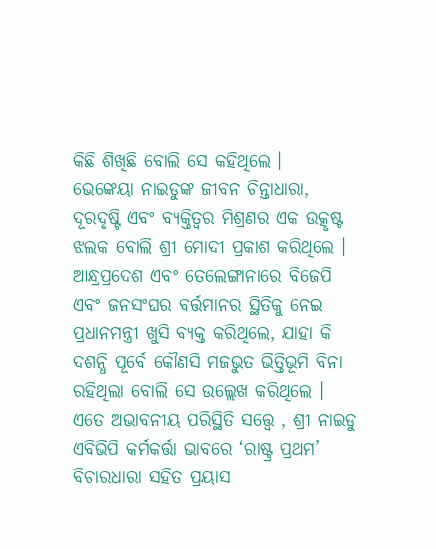କିଛି ଶିଖିଛି ବୋଲି ସେ କହିଥିଲେ ।
ଭେଙ୍କେୟା ନାଇଡୁଙ୍କ ଜୀବନ ଚିନ୍ତାଧାରା, ଦୂରଦୃଷ୍ଟି ଏବଂ ବ୍ୟକ୍ତିତ୍ୱର ମିଶ୍ରଣର ଏକ ଉତ୍କୃଷ୍ଟ ଝଲକ ବୋଲି ଶ୍ରୀ ମୋଦୀ ପ୍ରକାଶ କରିଥିଲେ । ଆନ୍ଧ୍ରପ୍ରଦେଶ ଏବଂ ତେଲେଙ୍ଗାନାରେ ବିଜେପି ଏବଂ ଜନସଂଘର ବର୍ତ୍ତମାନର ସ୍ଥିତିକୁ ନେଇ ପ୍ରଧାନମନ୍ତ୍ରୀ ଖୁସି ବ୍ୟକ୍ତ କରିଥିଲେ, ଯାହା କି ଦଶନ୍ଧି ପୂର୍ବେ କୌଣସି ମଜଭୁତ ଭିତ୍ତିଭୂମି ବିନା ରହିଥିଲା ବୋଲି ସେ ଉଲ୍ଲେଖ କରିଥିଲେ । ଏତେ ଅଭାବନୀୟ ପରିସ୍ଥିତି ସତ୍ତ୍ୱେ , ଶ୍ରୀ ନାଇଡୁ ଏବିଭିପି କର୍ମକର୍ତ୍ତା ଭାବରେ ‘ରାଷ୍ଟ୍ର ପ୍ରଥମ’ ବିଚାରଧାରା ସହିତ ପ୍ରୟାସ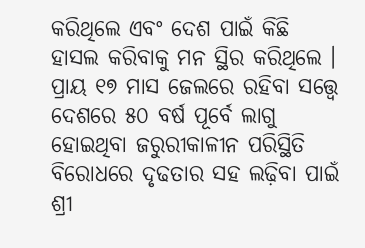କରିଥିଲେ ଏବଂ ଦେଶ ପାଇଁ କିଛି ହାସଲ କରିବାକୁ ମନ ସ୍ଥିର କରିଥିଲେ । ପ୍ରାୟ ୧୭ ମାସ ଜେଲରେ ରହିବା ସତ୍ତ୍ୱେ ଦେଶରେ ୫୦ ବର୍ଷ ପୂର୍ବେ ଲାଗୁ ହୋଇଥିବା ଜରୁରୀକାଳୀନ ପରିସ୍ଥିତି ବିରୋଧରେ ଦୃଢତାର ସହ ଲଢ଼ିବା ପାଇଁ ଶ୍ରୀ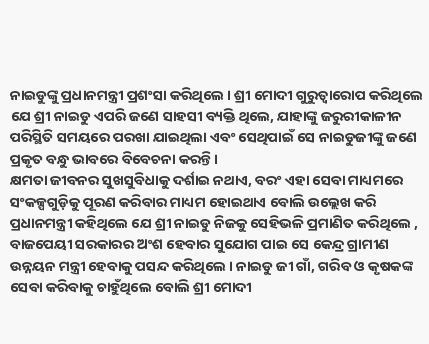ନାଇଡୁଙ୍କୁ ପ୍ରଧାନମନ୍ତ୍ରୀ ପ୍ରଶଂସା କରିଥିଲେ । ଶ୍ରୀ ମୋଦୀ ଗୁରୁତ୍ୱାରୋପ କରିଥିଲେ ଯେ ଶ୍ରୀ ନାଇଡୁ ଏପରି ଜଣେ ସାହସୀ ବ୍ୟକ୍ତି ଥିଲେ, ଯାହାଙ୍କୁ ଜରୁରୀକାଳୀନ ପରିସ୍ଥିତି ସମୟରେ ପରଖା ଯାଇଥିଲା ଏବଂ ସେଥିପାଇଁ ସେ ନାଇଡୁଜୀଙ୍କୁ ଜଣେ ପ୍ରକୃତ ବନ୍ଧୁ ଭାବରେ ବିବେଚନା କରନ୍ତି ।
କ୍ଷମତା ଜୀବନର ସୁଖସୁବିଧାକୁ ଦର୍ଶାଇ ନଥାଏ, ବରଂ ଏହା ସେବା ମାଧ୍ୟମରେ ସଂକଳ୍ପଗୁଡ଼ିକୁ ପୂରଣ କରିବାର ମାଧ୍ୟମ ହୋଇଥାଏ ବୋଲି ଉଲ୍ଲେଖ କରି ପ୍ରଧାନମନ୍ତ୍ରୀ କହିଥିଲେ ଯେ ଶ୍ରୀ ନାଇଡୁ ନିଜକୁ ସେହିଭଳି ପ୍ରମାଣିତ କରିଥିଲେ , ବାଜପେୟୀ ସରକାରର ଅଂଶ ହେବାର ସୁଯୋଗ ପାଇ ସେ କେନ୍ଦ୍ର ଗ୍ରାମୀଣ ଉନ୍ନୟନ ମନ୍ତ୍ରୀ ହେବାକୁ ପସନ୍ଦ କରିଥିଲେ । ନାଇଡୁ ଜୀ ଗାଁ, ଗରିବ ଓ କୃଷକଙ୍କ ସେବା କରିବାକୁ ଚାହୁଁଥିଲେ ବୋଲି ଶ୍ରୀ ମୋଦୀ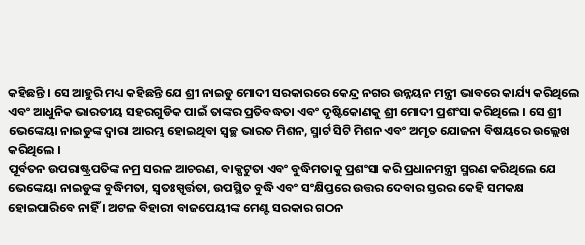କହିଛନ୍ତି । ସେ ଆହୁରି ମଧ୍ୟ କହିଛନ୍ତି ଯେ ଶ୍ରୀ ନାଇଡୁ ମୋଦୀ ସରକାରରେ କେନ୍ଦ୍ର ନଗର ଉନ୍ନୟନ ମନ୍ତ୍ରୀ ଭାବରେ କାର୍ଯ୍ୟ କରିଥିଲେ ଏବଂ ଆଧୁନିକ ଭାରତୀୟ ସହରଗୁଡିକ ପାଇଁ ତାଙ୍କର ପ୍ରତିବଦ୍ଧତା ଏବଂ ଦୃଷ୍ଟିକୋଣକୁ ଶ୍ରୀ ମୋଦୀ ପ୍ରଶଂସା କରିଥିଲେ । ସେ ଶ୍ରୀ ଭେଙ୍କେୟା ନାଇଡୁଙ୍କ ଦ୍ୱାରା ଆରମ୍ଭ ହୋଇଥିବା ସ୍ୱଚ୍ଛ ଭାରତ ମିଶନ, ସ୍ମାର୍ଟ ସିଟି ମିଶନ ଏବଂ ଅମୃତ ଯୋଜନା ବିଷୟରେ ଉଲ୍ଲେଖ କରିଥିଲେ ।
ପୂର୍ବତନ ଉପରାଷ୍ଟ୍ରପତିଙ୍କ ନମ୍ର ସରଳ ଆଚରଣ, ବାକ୍ପଟୁତା ଏବଂ ବୁଦ୍ଧିମତାକୁ ପ୍ରଶଂସା କରି ପ୍ରଧାନମନ୍ତ୍ରୀ ସ୍ମରଣ କରିଥିଲେ ଯେ ଭେଙ୍କେୟା ନାଇଡୁଙ୍କ ବୁଦ୍ଧିମତା, ସ୍ୱତଃସ୍ପୃର୍ତ୍ତତା, ଉପସ୍ଥିତ ବୁଦ୍ଧି ଏବଂ ସଂକ୍ଷିପ୍ତରେ ଉତ୍ତର ଦେବାର ସ୍ତରର କେହି ସମକକ୍ଷ ହୋଇପାରିବେ ନାହିଁ । ଅଟଳ ବିହାରୀ ବାଜପେୟୀଙ୍କ ମେଣ୍ଟ ସରକାର ଗଠନ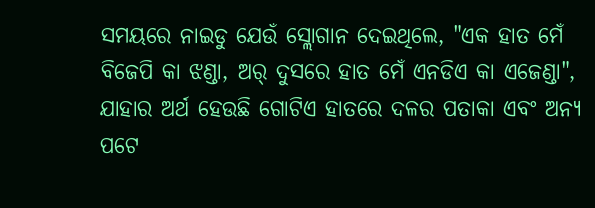ସମୟରେ ନାଇଡୁ ଯେଉଁ ସ୍ଲୋଗାନ ଦେଇଥିଲେ, "ଏକ ହାତ ମେଁ ବିଜେପି କା ଝଣ୍ଡା, ଅର୍ ଦୁସରେ ହାତ ମେଁ ଏନଡିଏ କା ଏଜେଣ୍ଡା", ଯାହାର ଅର୍ଥ ହେଉଛି ଗୋଟିଏ ହାତରେ ଦଳର ପତାକା ଏବଂ ଅନ୍ୟ ପଟେ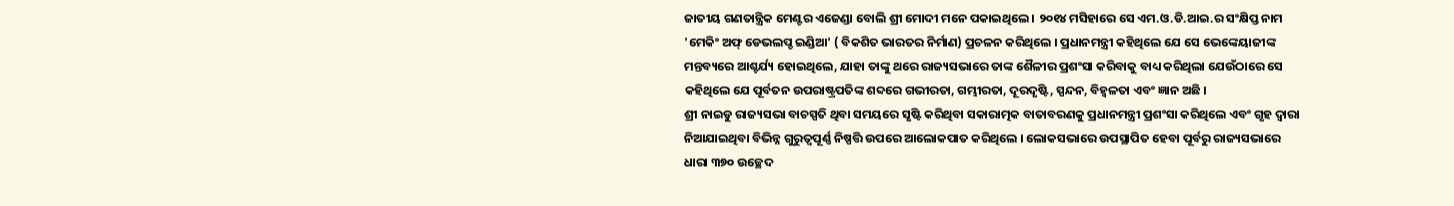ଜାତୀୟ ଗଣତାନ୍ତ୍ରିକ ମେଣ୍ଟର ଏଜେଣ୍ଡା ବୋଲି ଶ୍ରୀ ମୋଦୀ ମନେ ପକାଇଥିଲେ । ୨୦୧୪ ମସିହାରେ ସେ ଏମ.ଓ.ଡି.ଆଇ.ର ସଂକ୍ଷିପ୍ତ ନାମ 'ମେକିଂ ଅଫ୍ ଡେଭଲପ୍ଡ ଇଣ୍ଡିଆ' ( ବିକଶିତ ଭାରତର ନିର୍ମାଣ) ପ୍ରଚଳନ କରିଥିଲେ । ପ୍ରଧାନମନ୍ତ୍ରୀ କହିଥିଲେ ଯେ ସେ ଭେଙ୍କେୟାଜୀଙ୍କ ମନ୍ତବ୍ୟରେ ଆଶ୍ଚର୍ଯ୍ୟ ହୋଇଥିଲେ, ଯାହା ତାଙ୍କୁ ଥରେ ରାଜ୍ୟସଭାରେ ତାଙ୍କ ଶୈଳୀର ପ୍ରଶଂସା କରିବାକୁ ବାଧ୍ୟ କରିଥିଲା ଯେଉଁଠାରେ ସେ କହିଥିଲେ ଯେ ପୂର୍ବତନ ଉପରାଷ୍ଟ୍ରପତିଙ୍କ ଶବ୍ଦରେ ଗଭୀରତା, ଗମ୍ଭୀରତା, ଦୂରଦୃଷ୍ଟି, ସ୍ପନ୍ଦନ, ବିହ୍ୱଳତା ଏବଂ ଜ୍ଞାନ ଅଛି ।
ଶ୍ରୀ ନାଇଡୁ ରାଜ୍ୟସଭା ବାଚସ୍ପତି ଥିବା ସମୟରେ ସୃଷ୍ଟି କରିଥିବା ସକାରାତ୍ମକ ବାତାବରଣକୁ ପ୍ରଧାନମନ୍ତ୍ରୀ ପ୍ରଶଂସା କରିଥିଲେ ଏବଂ ଗୃହ ଦ୍ୱାରା ନିଆଯାଇଥିବା ବିଭିନ୍ନ ଗୁରୁତ୍ୱପୂର୍ଣ୍ଣ ନିଷ୍ପତ୍ତି ଉପରେ ଆଲୋକପାତ କରିଥିଲେ । ଲୋକସଭାରେ ଉପସ୍ଥାପିତ ହେବା ପୂର୍ବରୁ ରାଜ୍ୟସଭାରେ ଧାରା ୩୭୦ ଉଚ୍ଛେଦ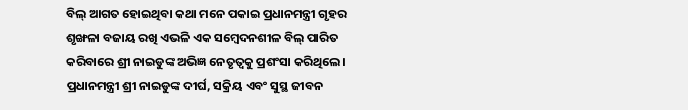ବିଲ୍ ଆଗତ ହୋଇଥିବା କଥା ମନେ ପକାଇ ପ୍ରଧାନମନ୍ତ୍ରୀ ଗୃହର ଶୃଙ୍ଖଳା ବଜାୟ ରଖି ଏଭଳି ଏକ ସମ୍ବେଦନଶୀଳ ବିଲ୍ ପାରିତ କରିବାରେ ଶ୍ରୀ ନାଇଡୁଙ୍କ ଅଭିଜ୍ଞ ନେତୃତ୍ୱକୁ ପ୍ରଶଂସା କରିଥିଲେ । ପ୍ରଧାନମନ୍ତ୍ରୀ ଶ୍ରୀ ନାଇଡୁଙ୍କ ଦୀର୍ଘ, ସକ୍ରିୟ ଏବଂ ସୁସ୍ଥ ଜୀବନ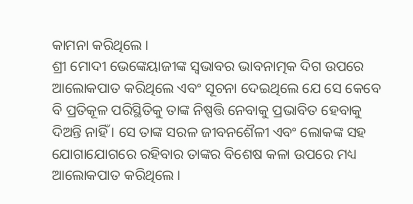କାମନା କରିଥିଲେ ।
ଶ୍ରୀ ମୋଦୀ ଭେଙ୍କେୟାଜୀଙ୍କ ସ୍ୱଭାବର ଭାବନାତ୍ମକ ଦିଗ ଉପରେ ଆଲୋକପାତ କରିଥିଲେ ଏବଂ ସୂଚନା ଦେଇଥିଲେ ଯେ ସେ କେବେ ବି ପ୍ରତିକୂଳ ପରିସ୍ଥିତିକୁ ତାଙ୍କ ନିଷ୍ପତ୍ତି ନେବାକୁ ପ୍ରଭାବିତ ହେବାକୁ ଦିଅନ୍ତି ନାହିଁ । ସେ ତାଙ୍କ ସରଳ ଜୀବନଶୈଳୀ ଏବଂ ଲୋକଙ୍କ ସହ ଯୋଗାଯୋଗରେ ରହିବାର ତାଙ୍କର ବିଶେଷ କଳା ଉପରେ ମଧ୍ୟ ଆଲୋକପାତ କରିଥିଲେ ।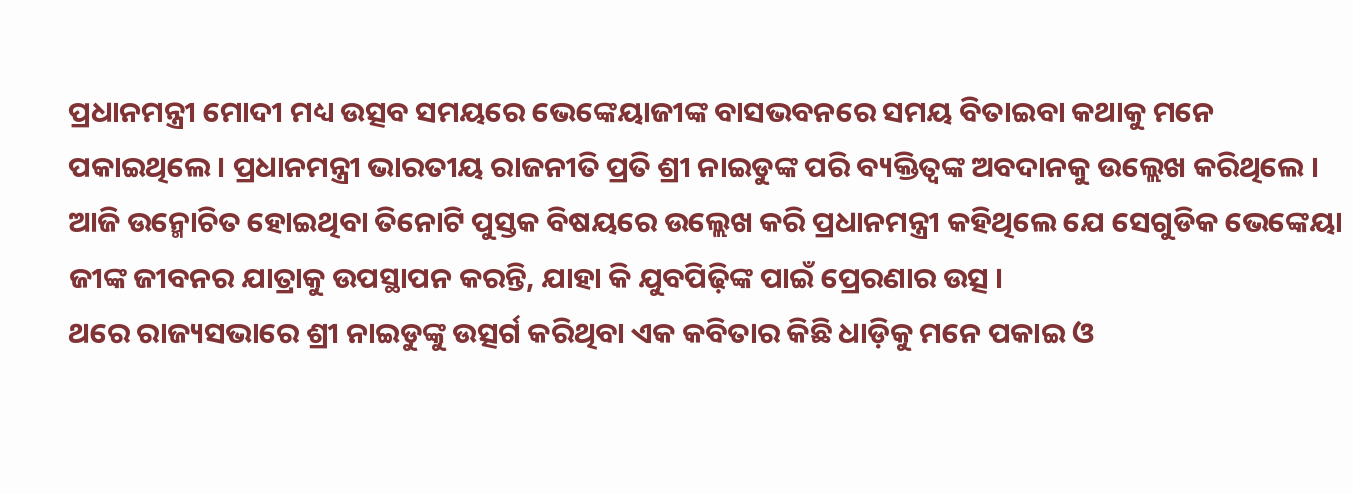ପ୍ରଧାନମନ୍ତ୍ରୀ ମୋଦୀ ମଧ୍ୟ ଉତ୍ସବ ସମୟରେ ଭେଙ୍କେୟାଜୀଙ୍କ ବାସଭବନରେ ସମୟ ବିତାଇବା କଥାକୁ ମନେ ପକାଇଥିଲେ । ପ୍ରଧାନମନ୍ତ୍ରୀ ଭାରତୀୟ ରାଜନୀତି ପ୍ରତି ଶ୍ରୀ ନାଇଡୁଙ୍କ ପରି ବ୍ୟକ୍ତିତ୍ୱଙ୍କ ଅବଦାନକୁ ଉଲ୍ଲେଖ କରିଥିଲେ । ଆଜି ଉନ୍ମୋଚିତ ହୋଇଥିବା ତିନୋଟି ପୁସ୍ତକ ବିଷୟରେ ଉଲ୍ଲେଖ କରି ପ୍ରଧାନମନ୍ତ୍ରୀ କହିଥିଲେ ଯେ ସେଗୁଡିକ ଭେଙ୍କେୟା ଜୀଙ୍କ ଜୀବନର ଯାତ୍ରାକୁ ଉପସ୍ଥାପନ କରନ୍ତି, ଯାହା କି ଯୁବପିଢ଼ିଙ୍କ ପାଇଁ ପ୍ରେରଣାର ଉତ୍ସ ।
ଥରେ ରାଜ୍ୟସଭାରେ ଶ୍ରୀ ନାଇଡୁଙ୍କୁ ଉତ୍ସର୍ଗ କରିଥିବା ଏକ କବିତାର କିଛି ଧାଡ଼ିକୁ ମନେ ପକାଇ ଓ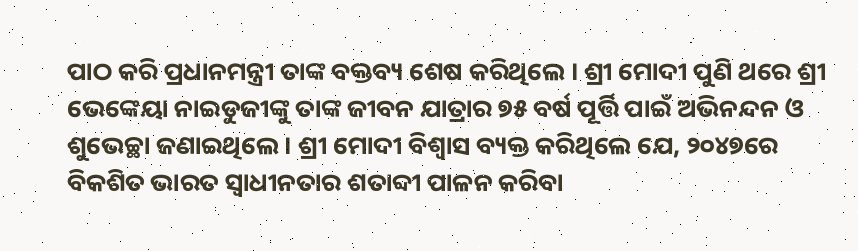ପାଠ କରି ପ୍ରଧାନମନ୍ତ୍ରୀ ତାଙ୍କ ବକ୍ତବ୍ୟ ଶେଷ କରିଥିଲେ । ଶ୍ରୀ ମୋଦୀ ପୁଣି ଥରେ ଶ୍ରୀ ଭେଙ୍କେୟା ନାଇଡୁଜୀଙ୍କୁ ତାଙ୍କ ଜୀବନ ଯାତ୍ରାର ୭୫ ବର୍ଷ ପୂର୍ତ୍ତି ପାଇଁ ଅଭିନନ୍ଦନ ଓ ଶୁଭେଚ୍ଛା ଜଣାଇଥିଲେ । ଶ୍ରୀ ମୋଦୀ ବିଶ୍ୱାସ ବ୍ୟକ୍ତ କରିଥିଲେ ଯେ, ୨୦୪୭ରେ ବିକଶିତ ଭାରତ ସ୍ୱାଧୀନତାର ଶତାବ୍ଦୀ ପାଳନ କରିବା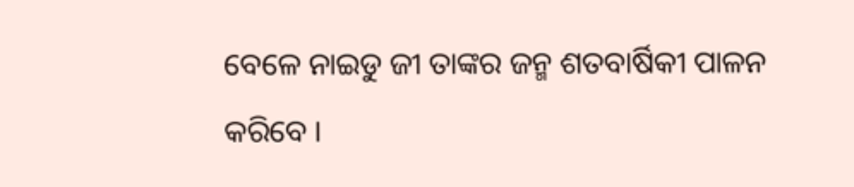ବେଳେ ନାଇଡୁ ଜୀ ତାଙ୍କର ଜନ୍ମ ଶତବାର୍ଷିକୀ ପାଳନ କରିବେ ।